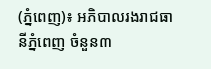(ភ្នំពេញ)៖ អភិបាលរងរាជធានីភ្នំពេញ ចំនួន៣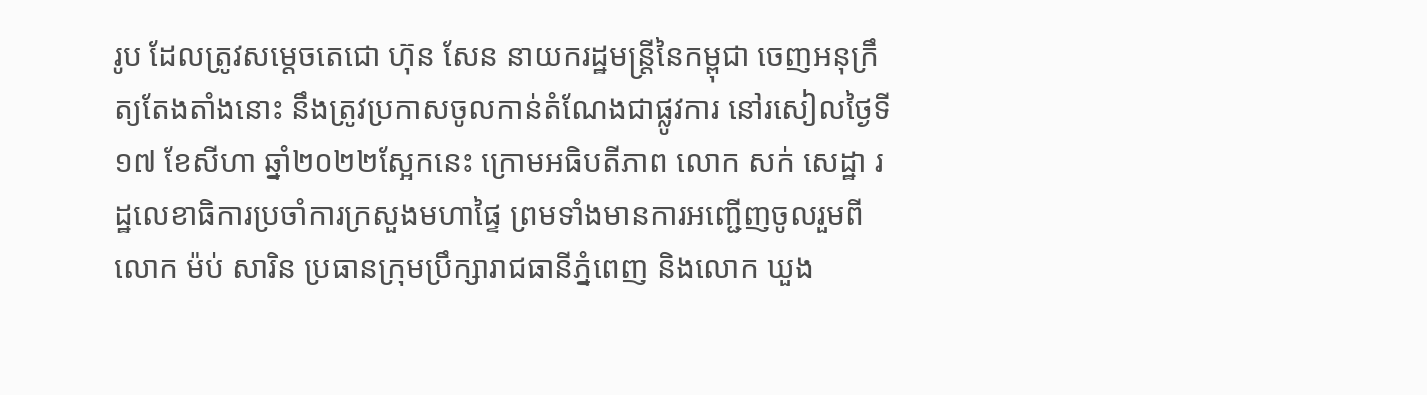រូប ដែលត្រូវសម្ដេចតេជោ ហ៊ុន សែន នាយករដ្ឋមន្ដ្រីនៃកម្ពុជា ចេញអនុក្រឹត្យតែងតាំងនោះ នឹងត្រូវប្រកាសចូលកាន់តំណែងជាផ្លូវការ នៅរសៀលថ្ងៃទី១៧ ខែសីហា ឆ្នាំ២០២២ស្អែកនេះ ក្រោមអធិបតីភាព លោក សក់ សេដ្ឋា រដ្ឋលេខាធិការប្រចាំការក្រសួងមហាផ្ទៃ ព្រមទាំងមានការអញ្ជើញចូលរួមពីលោក ម៉ប់ សារិន ប្រធានក្រុមប្រឹក្សារាជធានីភ្នំពេញ និងលោក ឃួង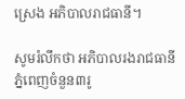ស្រេង អភិបាលរាជធានី។

សូមរំលឹកថា អភិបាលរងរាជធានីភ្នំពេញចំនួន៣រូ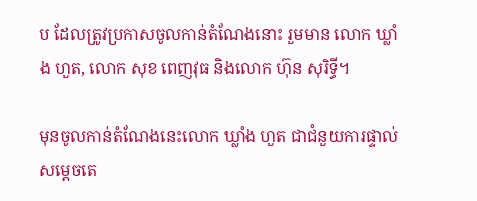ប ដែលត្រូវប្រកាសចូលកាន់តំណែងនោះ រួមមាន លោក ឃ្លាំង ហួត, លោក សុខ ពេញវុធ និងលោក ហ៊ុន សុរិទ្ធី។

មុនចូលកាន់តំណែងនេះលោក ឃ្លាំង ហួត ជាជំនួយការផ្ទាល់សម្តេចតេ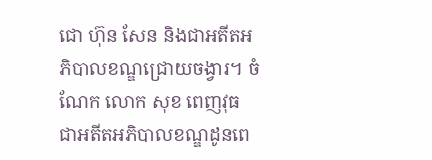ជោ ហ៊ុន សែន និងជាអតីតអភិបាលខណ្ឌជ្រោយចង្វារ។ ចំណែក លោក សុខ ពេញវុធ ជាអតីតអភិបាលខណ្ឌដូនពេ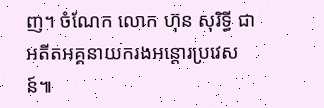ញ។ ចំណែក លោក ហ៊ុន សុរិទ្ធី ជាអតីតអគ្គនាយករងអន្តោរប្រវេសន៍៕